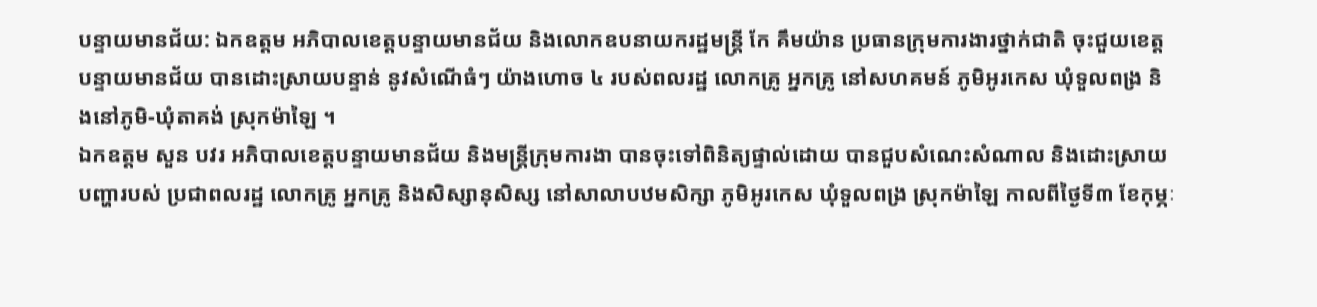បន្ទាយមានជ័យ: ឯកឧត្តម អភិបាលខេត្តបន្ទាយមានជ័យ និងលោកឧបនាយករដ្ឋមន្ត្រី កែ គឹមយ៉ាន ប្រធានក្រុមការងារថ្នាក់ជាតិ ចុះជួយខេត្តបន្ទាយមានជ័យ បានដោះស្រាយបន្ទាន់ នូវសំណើធំៗ យ៉ាងហោច ៤ របស់ពលរដ្ឋ លោកគ្រូ អ្នកគ្រូ នៅសហគមន៍ ភូមិអូរកេស ឃុំទួលពង្រ និងនៅភូមិ-ឃុំតាគង់ ស្រុកម៉ាឡៃ ។
ឯកឧត្តម សួន បវរ អភិបាលខេត្តបន្ទាយមានជ័យ និងមន្ត្រីក្រុមការងា បានចុះទៅពិនិត្យផ្ទាល់ដោយ បានជួបសំណេះសំណាល និងដោះស្រាយបញ្ហារបស់ ប្រជាពលរដ្ឋ លោកគ្រូ អ្នកគ្រូ និងសិស្សានុសិស្ស នៅសាលាបឋមសិក្សា ភូមិអូរកេស ឃុំទួលពង្រ ស្រុកម៉ាឡៃ កាលពីថ្ងៃទី៣ ខែកុម្ភៈ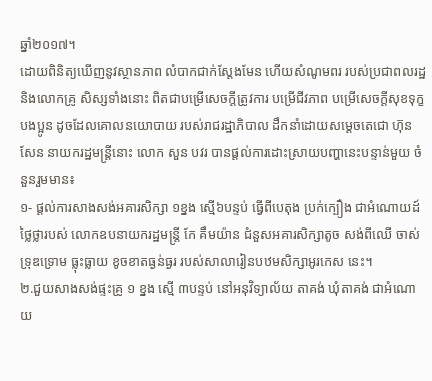ឆ្នាំ២០១៧។
ដោយពិនិត្យឃើញនូវស្ថានភាព លំបាកជាក់ស្តែងមែន ហើយសំណូមពរ របស់ប្រជាពលរដ្ឋ និងលោកគ្រូ សិស្សទាំងនោះ ពិតជាបម្រើសេចក្តីត្រូវការ បម្រើជីវភាព បម្រើសេចក្តីសុខទុក្ខបងប្អូន ដូចដែលគោលនយោបាយ របស់រាជរដ្ឋាភិបាល ដឹកនាំដោយសម្តេចតេជោ ហ៊ុន សែន នាយករដ្ឋមន្ត្រីនោះ លោក សួន បវរ បានផ្តល់ការដោះស្រាយបញ្ហានេះបន្ទាន់មួយ ចំនួនរួមមាន៖
១- ផ្តល់ការសាងសង់អគារសិក្សា ១ខ្នង ស្មើ៦បន្ទប់ ធ្វើពីបេតុង ប្រក់ក្បឿង ជាអំណោយដ៍ថ្លៃថ្លារបស់ លោកឧបនាយករដ្ឋមន្ត្រី កែ គឹមយ៉ាន ជំនួសអគារសិក្សាតូច សង់ពីឈើ ចាស់ទ្រុឌទ្រោម ធ្លុះធ្លាយ ខូចខាតធ្ងន់ធ្ងរ របស់សាលារៀនបឋមសិក្សាអូរកេស នេះ។
២.ជួយសាងសង់ផ្ទះគ្រូ ១ ខ្នង ស្មើ ៣បន្ទប់ នៅអនុវិទ្យាល័យ តាគង់ ឃុំតាគង់ ជាអំណោយ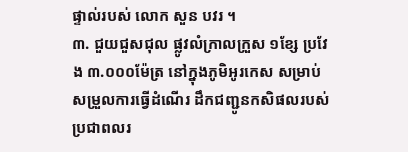ផ្ទាល់របស់ លោក សួន បវរ ។
៣. ជួយជួសជុល ផ្លូវលំក្រាលក្រួស ១ខ្សែ ប្រវែង ៣.០០០ម៉ែត្រ នៅក្នុងភូមិអូរកេស សម្រាប់សម្រួលការធ្វើដំណើរ ដឹកជញ្ជូនកសិផលរបស់ប្រជាពលរ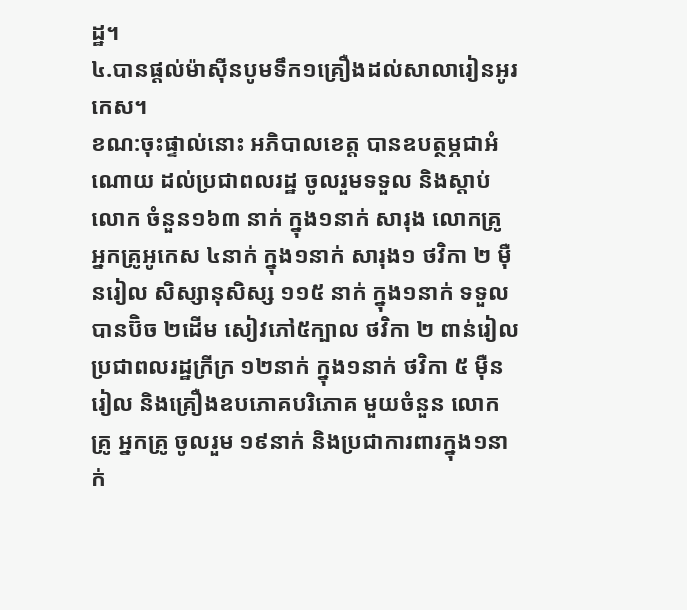ដ្ឋ។
៤.បានផ្តល់ម៉ាស៊ីនបូមទឹក១គ្រឿងដល់សាលារៀនអូរកេស។
ខណ:ចុះផ្ទាល់នោះ អភិបាលខេត្ត បានឧបត្ថម្ភជាអំណោយ ដល់ប្រជាពលរដ្ឋ ចូលរួមទទួល និងស្តាប់លោក ចំនួន១៦៣ នាក់ ក្នុង១នាក់ សារុង លោកគ្រូ អ្នកគ្រូអូកេស ៤នាក់ ក្នុង១នាក់ សារុង១ ថវិកា ២ ម៉ឺនរៀល សិស្សានុសិស្ស ១១៥ នាក់ ក្នុង១នាក់ ទទួលបានប៊ិច ២ដើម សៀវភៅ៥ក្បាល ថវិកា ២ ពាន់រៀល ប្រជាពលរដ្ឋក្រីក្រ ១២នាក់ ក្នុង១នាក់ ថវិកា ៥ ម៉ឺនរៀល និងគ្រឿងឧបភោគបរិភោគ មួយចំនួន លោកគ្រូ អ្នកគ្រូ ចូលរួម ១៩នាក់ និងប្រជាការពារក្នុង១នាក់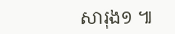សារុង១ ៕